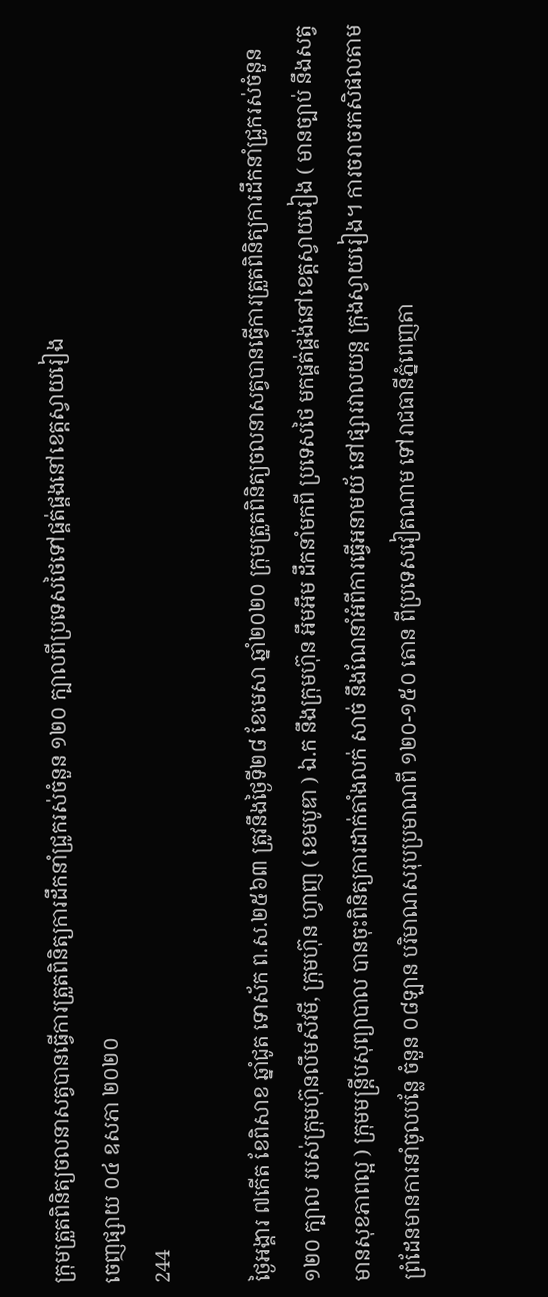ក្រុមត្រួតពិនិត្យចលនាសត្វបានធ្វើការត្រួតពិនិត្យការដឹកនាំជ្រូករស់ចំនួន ១២០ ក្បាលពីប្រទេសថៃទៅផ្គត់ផ្គងនៅខេត្តស្វាយរៀង
ចេញផ្សាយ ០៤ ឧសភា ២០២០
244

ថ្ងៃអង្គារ ៧កើត ខែពិសាខ ឆ្នាំជូត ទោស័ក ព.ស.២៥៦៣ ត្រូវនឹងថ្ងៃទី២៨ ខែមេសា ឆ្នាំ២០២០ ក្រុមត្រួតពិនិត្យចលនាសត្វបានធ្វើការត្រួតពិនិត្យការដឹកនាំជ្រូករស់ចំនួន ១២០ ក្បាល របស់ក្រុមហ៊ុនលឹមសីវមី, ក្រុមហ៊ុន ហ្វាញ ( ខេមបូឌា ) ឯ.ក នឹងក្រុមហ៊ុន អឹមអឹម ដឹកនាំមកពី ប្រទេសថៃ មកផ្គត់ផ្គង់នៅខេត្តស្វាយរៀង ( មានច្បាប់ នឹងសត្វមានសុខភាពល្អ ) ក្រុមមន្ត្រីបសុព្យាបាល បានចុះពិនិត្យការដាក់តាំងលក់ សាច់ នឹងណែនាំអំពីការធ្វើអនាមយ័ នៅផ្សារវាលយន្ត ក្រុងស្វាយរៀង។ ការចរាចរកសិផលតាមព្រំដែនមានការនាំចូលបន្លែ ចំនួន ០៨ឡាន បរិមាណសរុបប្រមាណពី ១២០-១៥០ តោន ពីប្រទេសវៀតណាម ទៅរាជធានីភ្នំពេញតា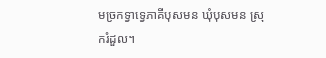មច្រកទ្វាទ្វេភាគីបុសមន ឃុំបុសមន ស្រុករំដួល។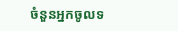ចំនួនអ្នកចូលទ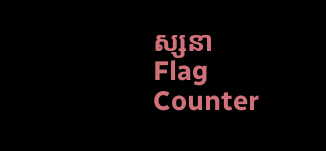ស្សនា
Flag Counter